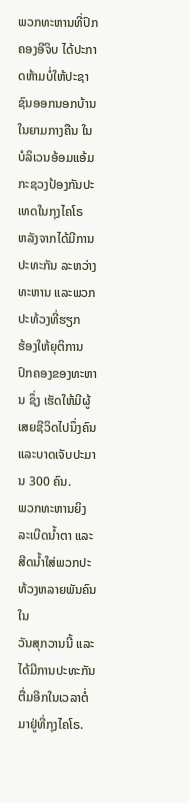ພວກທະຫານທີ່ປົກຄອງອີຈິບ ໄດ້ປະກາດຫ້າມບໍ່ໃຫ້ປະຊາຊົນອອກນອກບ້ານ
ໃນຍາມກາງຄືນ ໃນບໍລິເວນອ້ອມແອ້ມກະຊວງປ້ອງກັນປະ ເທດໃນກຸງໄຄໂຣ
ຫລັງຈາກໄດ້ມີການປະທະກັນ ລະຫວ່າງທະຫານ ແລະພວກປະທ້ວງທີ່ຮຽກ
ຮ້ອງໃຫ້ຍຸຕິການປົກຄອງຂອງທະຫານ ຊຶ່ງ ເຮັດໃຫ້ມີຜູ້ເສຍຊີວິດໄປນຶ່ງຄົນ
ແລະບາດເຈັບປະມານ 300 ຄົນ.
ພວກທະຫານຍິງລະເບີດນໍ້າຕາ ແລະສີດນໍ້າໃສ່ພວກປະທ້ວງຫລາຍພັນຄົນໃນ
ວັນສຸກວານນີ້ ແລະໄດ້ມີການປະທະກັນຕື່ມອີກໃນເວລາຕໍ່ມາຢູ່ທີ່ກຸງໄຄໂຣ.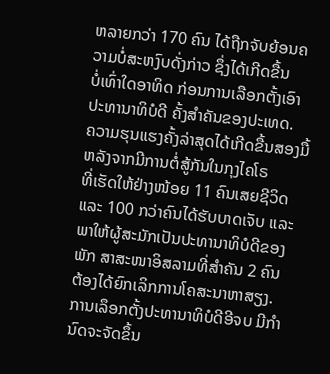ຫລາຍກວ່າ 170 ຄົນ ໄດ້ຖືກຈັບຍ້ອນຄວາມບໍ່ສະຫງົບດັ່ງກ່າວ ຊຶ່ງໄດ້ເກີດຂື້ນ
ບໍ່ເທົ່າໃດອາທິດ ກ່ອນການເລືອກຕັ້ງເອົາປະທານາທິບໍດີ ຄັ້ງສຳຄັນຂອງປະເທດ.
ຄວາມຮຸນແຮງຄັ້ງລ່າສຸດໄດ້ເກີດຂື້ນສອງມື້ຫລັງຈາກມີການຕໍ່ສູ້ກັນໃນກຸງໄຄໂຣ
ທີ່ເຮັດໃຫ້ຢ່າງໜ້ອຍ 11 ຄົນເສຍຊີວິດ ແລະ 100 ກວ່າຄົນໄດ້ຮັບບາດເຈັບ ແລະ
ພາໃຫ້ຜູ້ສະມັກເປັນປະທານາທິບໍດີຂອງພັກ ສາສະໜາອິສລາມທີ່ສຳຄັນ 2 ຄົນ
ຕ້ອງໄດ້ຍົກເລິກການໂຄສະນາຫາສຽງ.
ການເລຶອກຕັ້ງປະທານາທິບໍດີອີຈບ ມີກຳນົດຈະຈັດຂຶ້ນ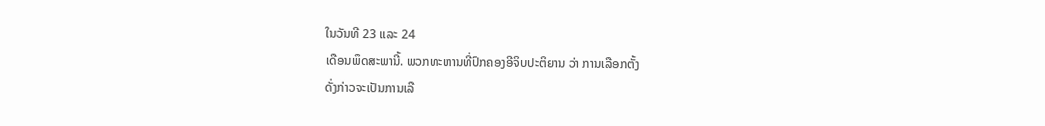ໃນວັນທີ 23 ແລະ 24
ເດືອນພຶດສະພານີ້. ພວກທະຫານທີ່ປົກຄອງອີຈິບປະຕິຍານ ວ່າ ການເລືອກຕັ້ງ
ດັ່ງກ່າວຈະເປັນການເລື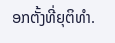ອກຕັ້ງທີ່ຍຸຕິທຳ.